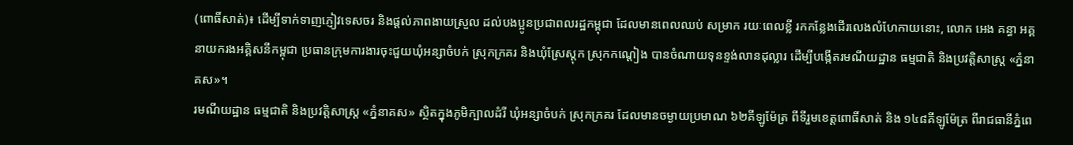(ពោធិ៍សាត់)៖ ដើម្បីទាក់ទាញភ្ញៀវទេសចរ និងផ្ដល់ភាពងាយស្រួល ដល់បងប្អូនប្រជាពលរដ្ឋកម្ពុជា ដែលមានពេលឈប់ សម្រាក រយៈពេលខ្លី រកកន្លែងដើរលេងលំហែកាយនោះ, លោក អេង គន្ធា អគ្គនាយករងអគ្គិសនីកម្ពុជា ប្រធានក្រុមការងារចុះជួយឃុំអន្សាចំបក់ ស្រុកក្រគរ និងឃុំស្រែស្តុក ស្រុកកណ្តៀង បានចំណាយទុនខ្ទង់លានដុល្លារ ដើម្បីបង្កើតរមណីយដ្ឋាន ធម្មជាតិ និងប្រវត្តិសាស្ត្រ «ភ្នំនាគស»។
រមណីយដ្ឋាន ធម្មជាតិ និងប្រវត្តិសាស្ត្រ «ភ្នំនាគស» ស្ថិតក្នុងភូមិក្បាលដំរី ឃុំអន្សាចំបក់ ស្រុកក្រគរ ដែលមានចម្ងាយប្រមាណ ៦២គីឡូម៉ែត្រ ពីទីរួមខេត្តពោធិ៍សាត់ និង ១៤៨គីឡូម៉ែត្រ ពីរាជធានីភ្នំពេ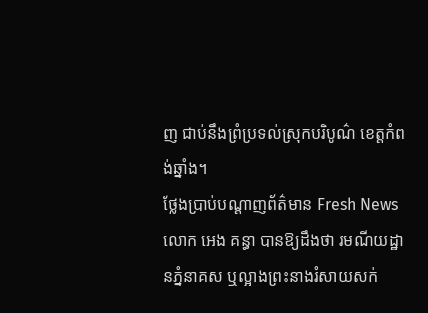ញ ជាប់នឹងព្រំប្រទល់ស្រុកបរិបូណ៌ ខេត្តកំពង់ឆ្នាំង។
ថ្លែងប្រាប់បណ្ដាញព័ត៌មាន Fresh News លោក អេង គន្ធា បានឱ្យដឹងថា រមណីយដ្ឋានភ្នំនាគស ឬល្អាងព្រះនាងរំសាយសក់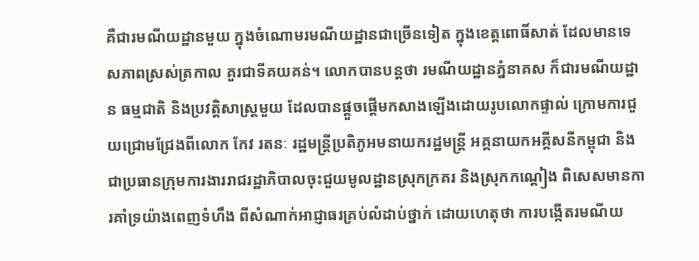គឺជារមណីយដ្ឋានមួយ ក្នុងចំណោមរមណីយដ្ឋានជាច្រើនទៀត ក្នុងខេត្តពោធិ៍សាត់ ដែលមានទេសភាពស្រស់ត្រកាល គួរជាទីគយគន់។ លោកបានបន្តថា រមណីយដ្ឋានភ្នំនាគស ក៏ជារមណីយដ្ឋាន ធម្មជាតិ និងប្រវត្តិសាស្ត្រមួយ ដែលបានផ្ដួចផ្ដើមកសាងឡើងដោយរូបលោកផ្ទាល់ ក្រោមការជួយជ្រោមជ្រែងពីលោក កែវ រតនៈ រដ្ឋមន្ត្រីប្រតិភូអមនាយករដ្ឋមន្ត្រី អគ្គនាយកអគ្គីសនីកម្ពុជា និងជាប្រធានក្រុមការងាររាជរដ្ឋាភិបាលចុះជួយមូលដ្ឋានស្រុកក្រគរ និងស្រុកកណ្ដៀង ពិសេសមានការគាំទ្រយ៉ាងពេញទំហឹង ពីសំណាក់អាជ្ញាធរគ្រប់លំដាប់ថ្នាក់ ដោយហេតុថា ការបង្កើតរមណីយ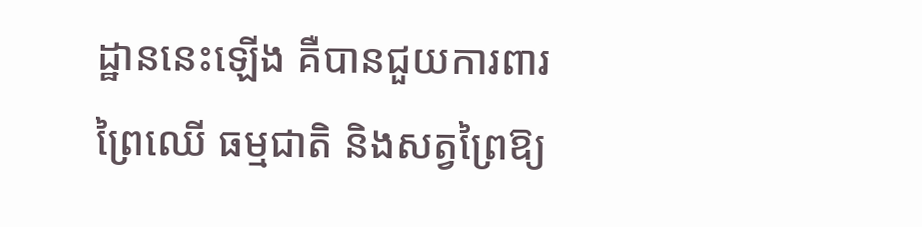ដ្ឋាននេះឡើង គឺបានជួយការពារព្រៃឈើ ធម្មជាតិ និងសត្វព្រៃឱ្យ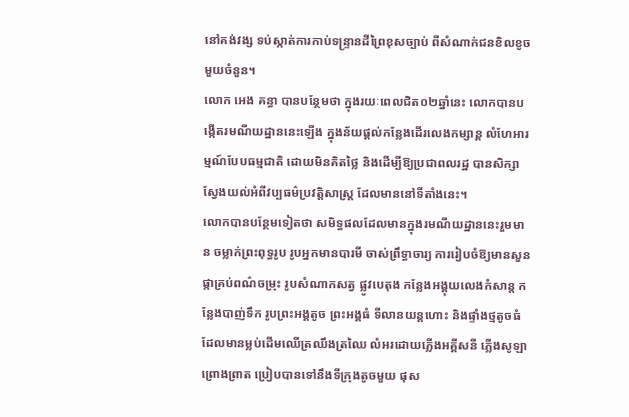នៅគង់វង្ស ទប់ស្កាត់ការកាប់ទន្ទ្រានដីព្រៃខុសច្បាប់ ពីសំណាក់ជនខិលខូចមួយចំនួន។
លោក អេង គន្ធា បានបន្ថែមថា ក្នុងរយៈពេលជិត០២ឆ្នាំនេះ លោកបានបង្កើតរមណីយដ្ឋាននេះឡើង ក្នុងន័យផ្តល់កន្លែងដើរលេងកម្សាន្ត លំហែអារម្មណ៍បែបធម្មជាតិ ដោយមិនគិតថ្លៃ និងដើម្បីឱ្យប្រជាពលរដ្ឋ បានសិក្សាស្វែងយល់អំពីវប្បធម៌ប្រវត្តិសាស្ត្រ ដែលមាននៅទីតាំងនេះ។
លោកបានបន្ថែមទៀតថា សមិទ្ធផលដែលមានក្នុងរមណីយដ្ឋាននេះរួមមាន ចម្លាក់ព្រះពុទ្ធរូប រូបអ្នកមានបារមី ចាស់ព្រឹទ្ធាចារ្យ ការរៀបចំឱ្យមានសួនផ្កាគ្រប់ពណ៌ចម្រុះ រូបសំណាកសត្វ ផ្លូវបេតុង កន្លែងអង្គុយលេងកំសាន្ត កន្លែងបាញ់ទឹក រូបព្រះអង្គតូច ព្រះអង្គធំ ទីលានយន្ដហោះ និងផ្ទាំងថ្មតូចធំ ដែលមានម្លប់ដើមឈើត្រឈឹងត្រឈៃ លំអរដោយភ្លើងអគ្គីសនី ភ្លើងសូឡាព្រោងព្រាត ប្រៀបបានទៅនឹងទីក្រុងតូចមួយ ផុស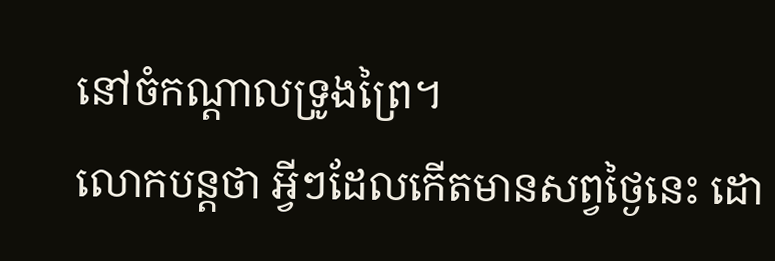នៅចំកណ្ដាលទ្រូងព្រៃ។
លោកបន្តថា អ្វីៗដែលកើតមានសព្វថ្ងៃនេះ ដោ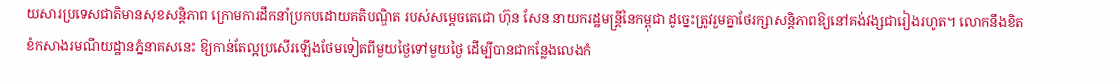យសារប្រទេសជាតិមានសុខសន្តិភាព ក្រោមការដឹកនាំប្រកបដោយគតិបណ្ឌិត របស់សម្ដេចតេជោ ហ៊ុន សែន នាយករដ្ឋមន្ត្រីនៃកម្ពុជា ដូច្នេះត្រូវរួមគ្នាថែរក្សាសន្ដិភាពឱ្យនៅគង់វង្សជារៀងរហូត។ លោកនឹងខិតខំកសាងរមណីយដ្ឋានភ្នំនាគសនេះ ឱ្យកាន់តែល្អប្រសើរឡើងថែមទៀតពីមួយថ្ងៃទៅមួយថ្ងៃ ដើម្បីបានជាកន្លែងលេងកំ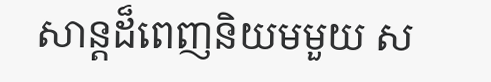សាន្តដ៏ពេញនិយមមួយ ស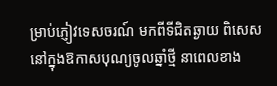ម្រាប់ភ្ញៀវទេសចរណ៍ មកពីទីជិតឆ្ងាយ ពិសេសនៅក្នុងឱកាសបុណ្យចូលឆ្នាំថ្មី នាពេលខាង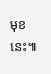មុខនេះ៕